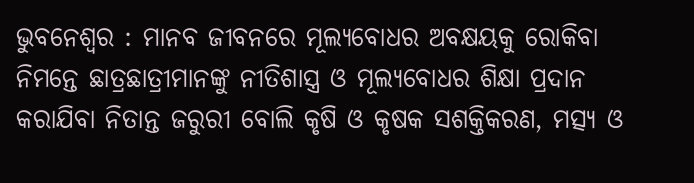ଭୁବନେଶ୍ୱର : ମାନବ ଜୀବନରେ ମୂଲ୍ୟବୋଧର ଅବକ୍ଷୟକୁ ରୋକିବା ନିମନ୍ତେ ଛାତ୍ରଛାତ୍ରୀମାନଙ୍କୁ ନୀତିଶାସ୍ତ୍ର ଓ ମୂଲ୍ୟବୋଧର ଶିକ୍ଷା ପ୍ରଦାନ କରାଯିବା ନିତାନ୍ତ ଜରୁରୀ ବୋଲି କୃଷି ଓ କୃଷକ ସଶକ୍ତିକରଣ, ମତ୍ସ୍ୟ ଓ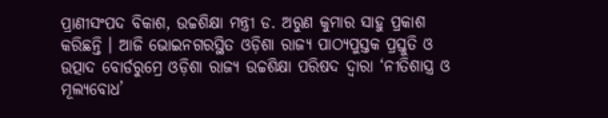ପ୍ରାଣୀସଂପଦ ବିକାଶ, ଉଚ୍ଚଶିକ୍ଷା ମନ୍ତ୍ରୀ ଡ. ଅରୁଣ କୁମାର ସାହୁ ପ୍ରକାଶ କରିଛନ୍ତି । ଆଜି ଭୋଇନଗରସ୍ଥିତ ଓଡ଼ିଶା ରାଜ୍ୟ ପାଠ୍ୟପୁସ୍ତକ ପ୍ରସ୍ତୁତି ଓ ଉତ୍ପାଦ ବୋର୍ଡରୁମ୍ରେ ଓଡ଼ିଶା ରାଜ୍ୟ ଉଚ୍ଚଶିକ୍ଷା ପରିଷଦ ଦ୍ୱାରା ‘ନୀତିଶାସ୍ତ୍ର ଓ ମୂଲ୍ୟବୋଧ’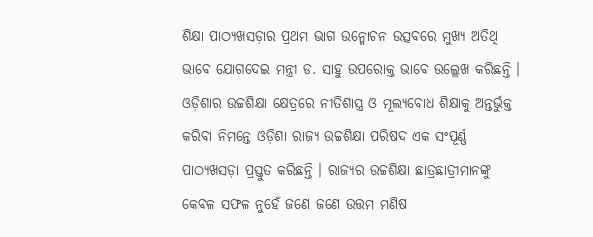ଶିକ୍ଷା ପାଠ୍ୟଖସଡ଼ାର ପ୍ରଥମ ଭାଗ ଉନ୍ମୋଚନ ଉତ୍ସବରେ ମୁଖ୍ୟ ଅତିଥି ଭାବେ ଯୋଗଦେଇ ମନ୍ତ୍ରୀ ଡ. ସାହୁ ଉପରୋକ୍ତ ଭାବେ ଉଲ୍ଲେଖ କରିଛନ୍ତି ।
ଓଡ଼ିଶାର ଉଚ୍ଚଶିକ୍ଷା କ୍ଷେତ୍ରରେ ନୀତିଶାସ୍ତ୍ର ଓ ମୂଲ୍ୟବୋଧ ଶିକ୍ଷାକୁ ଅନ୍ତର୍ଭୁକ୍ତ କରିବା ନିମନ୍ତେ ଓଡ଼ିଶା ରାଜ୍ୟ ଉଚ୍ଚଶିକ୍ଷା ପରିଷଦ ଏକ ସଂପୂର୍ଣ୍ଣ ପାଠ୍ୟଖସଡ଼ା ପ୍ରସ୍ତୁତ କରିଛନ୍ତି । ରାଜ୍ୟର ଉଚ୍ଚଶିକ୍ଷା ଛାତ୍ରଛାତ୍ରୀମାନଙ୍କୁ କେବଳ ସଫଳ ନୁହେଁ ଜଣେ ଜଣେ ଉତ୍ତମ ମଣିଷ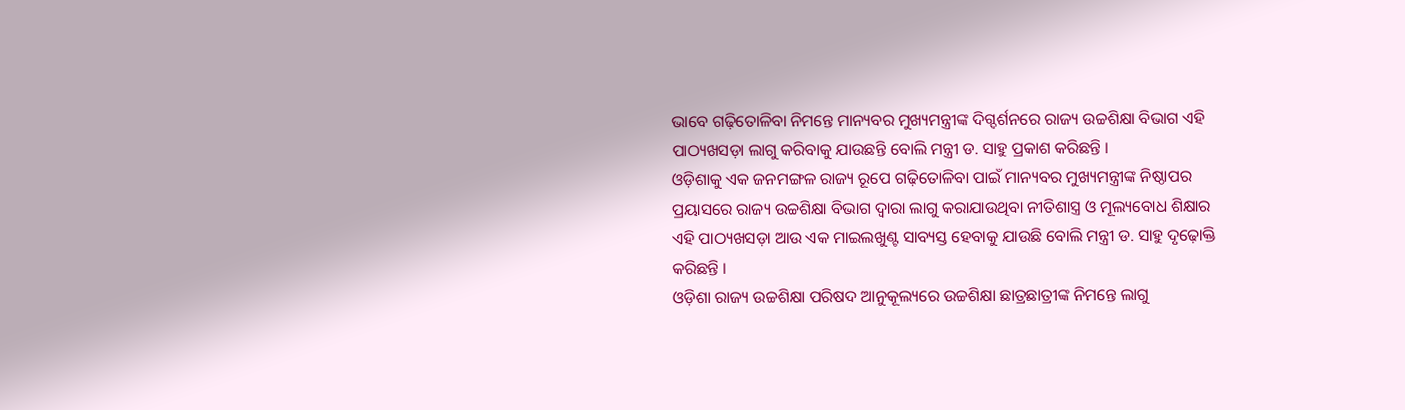ଭାବେ ଗଢ଼ିତୋଳିବା ନିମନ୍ତେ ମାନ୍ୟବର ମୁଖ୍ୟମନ୍ତ୍ରୀଙ୍କ ଦିଗ୍ଦର୍ଶନରେ ରାଜ୍ୟ ଉଚ୍ଚଶିକ୍ଷା ବିଭାଗ ଏହି ପାଠ୍ୟଖସଡ଼ା ଲାଗୁ କରିବାକୁ ଯାଉଛନ୍ତି ବୋଲି ମନ୍ତ୍ରୀ ଡ. ସାହୁ ପ୍ରକାଶ କରିଛନ୍ତି ।
ଓଡ଼ିଶାକୁ ଏକ ଜନମଙ୍ଗଳ ରାଜ୍ୟ ରୂପେ ଗଢ଼ିତୋଳିବା ପାଇଁ ମାନ୍ୟବର ମୁଖ୍ୟମନ୍ତ୍ରୀଙ୍କ ନିଷ୍ଠାପର ପ୍ରୟାସରେ ରାଜ୍ୟ ଉଚ୍ଚଶିକ୍ଷା ବିଭାଗ ଦ୍ୱାରା ଲାଗୁ କରାଯାଉଥିବା ନୀତିଶାସ୍ତ୍ର ଓ ମୂଲ୍ୟବୋଧ ଶିକ୍ଷାର ଏହି ପାଠ୍ୟଖସଡ଼ା ଆଉ ଏକ ମାଇଲଖୁଣ୍ଟ ସାବ୍ୟସ୍ତ ହେବାକୁ ଯାଉଛି ବୋଲି ମନ୍ତ୍ରୀ ଡ. ସାହୁ ଦୃଢ଼ୋକ୍ତି କରିଛନ୍ତି ।
ଓଡ଼ିଶା ରାଜ୍ୟ ଉଚ୍ଚଶିକ୍ଷା ପରିଷଦ ଆନୁକୂଲ୍ୟରେ ଉଚ୍ଚଶିକ୍ଷା ଛାତ୍ରଛାତ୍ରୀଙ୍କ ନିମନ୍ତେ ଲାଗୁ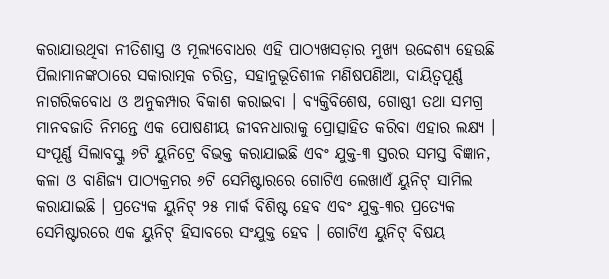କରାଯାଉଥିବା ନୀତିଶାସ୍ତ୍ର ଓ ମୂଲ୍ୟବୋଧର ଏହି ପାଠ୍ୟଖସଡ଼ାର ମୁଖ୍ୟ ଉଦ୍ଦେଶ୍ୟ ହେଉଛି ପିଲାମାନଙ୍କଠାରେ ସକାରାତ୍ମକ ଚରିତ୍ର, ସହାନୁଭୂତିଶୀଳ ମଣିଷପଣିଆ, ଦାୟିତ୍ୱପୂର୍ଣ୍ଣ ନାଗରିକବୋଧ ଓ ଅନୁକମ୍ପାର ବିକାଶ କରାଇବା । ବ୍ୟକ୍ତିବିଶେଷ, ଗୋଷ୍ଠୀ ତଥା ସମଗ୍ର ମାନବଜାତି ନିମନ୍ତେ ଏକ ପୋଷଣୀୟ ଜୀବନଧାରାକୁ ପ୍ରୋତ୍ସାହିତ କରିବା ଏହାର ଲକ୍ଷ୍ୟ ।
ସଂପୂର୍ଣ୍ଣ ସିଲାବସ୍କୁ ୬ଟି ୟୁନିଟ୍ରେ ବିଭକ୍ତ କରାଯାଇଛି ଏବଂ ଯୁକ୍ତ-୩ ସ୍ତରର ସମସ୍ତ ବିଜ୍ଞାନ, କଳା ଓ ବାଣିଜ୍ୟ ପାଠ୍ୟକ୍ରମର ୬ଟି ସେମିଷ୍ଟାରରେ ଗୋଟିଏ ଲେଖାଏଁ ୟୁନିଟ୍ ସାମିଲ କରାଯାଇଛି । ପ୍ରତ୍ୟେକ ୟୁନିଟ୍ ୨୫ ମାର୍କ ବିଶିଷ୍ଟ ହେବ ଏବଂ ଯୁକ୍ତ-୩ର ପ୍ରତ୍ୟେକ ସେମିଷ୍ଟାରରେ ଏକ ୟୁନିଟ୍ ହିସାବରେ ସଂଯୁକ୍ତ ହେବ । ଗୋଟିଏ ୟୁନିଟ୍ ବିଷୟ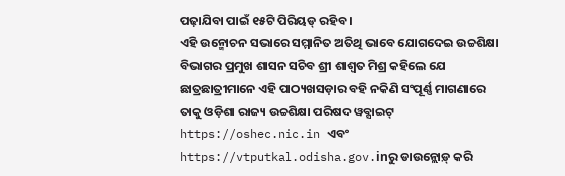ପଢ଼ାଯିବା ପାଇଁ ୧୫ଟି ପିରିୟଡ୍ ରହିବ ।
ଏହି ଉନ୍ମୋଚନ ସଭାରେ ସମ୍ମାନିତ ଅତିଥି ଭାବେ ଯୋଗଦେଇ ଉଚ୍ଚଶିକ୍ଷା ବିଭାଗର ପ୍ରମୁଖ ଶାସନ ସଚିବ ଶ୍ରୀ ଶାଶ୍ୱତ ମିଶ୍ର କହିଲେ ଯେ ଛାତ୍ରଛାତ୍ରୀମାନେ ଏହି ପାଠ୍ୟଖସଡ଼ାର ବହି ନକିଣି ସଂପୂର୍ଣ୍ଣ ମାଗଣାରେ ତାକୁ ଓଡ଼ିଶା ରାଜ୍ୟ ଉଚ୍ଚଶିକ୍ଷା ପରିଷଦ ୱବ୍ସାଇଟ୍ https://oshec.nic.in ଏବଂ https://vtputkal.odisha.gov.inରୁ ଡାଉନ୍ଲୋଡ଼୍ କରି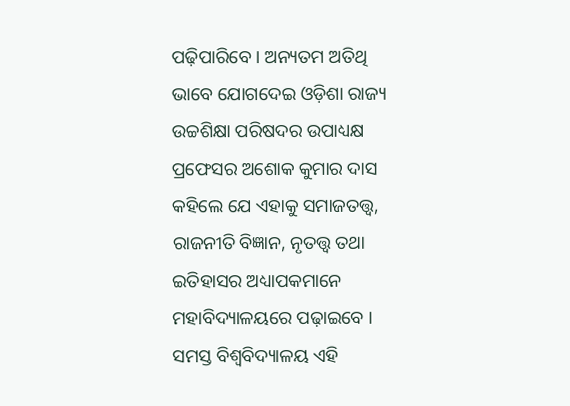ପଢ଼ିପାରିବେ । ଅନ୍ୟତମ ଅତିଥି ଭାବେ ଯୋଗଦେଇ ଓଡ଼ିଶା ରାଜ୍ୟ ଉଚ୍ଚଶିକ୍ଷା ପରିଷଦର ଉପାଧ୍ୟକ୍ଷ ପ୍ରଫେସର ଅଶୋକ କୁମାର ଦାସ କହିଲେ ଯେ ଏହାକୁ ସମାଜତତ୍ତ୍ୱ, ରାଜନୀତି ବିଜ୍ଞାନ, ନୃତତ୍ତ୍ୱ ତଥା ଇତିହାସର ଅଧ୍ୟାପକମାନେ ମହାବିଦ୍ୟାଳୟରେ ପଢ଼ାଇବେ ।
ସମସ୍ତ ବିଶ୍ୱବିଦ୍ୟାଳୟ ଏହି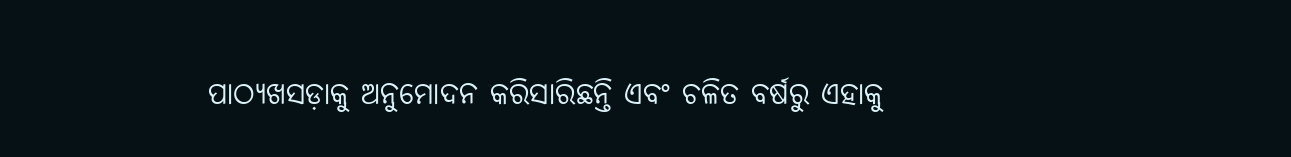ପାଠ୍ୟଖସଡ଼ାକୁ ଅନୁମୋଦନ କରିସାରିଛନ୍ତି ଏବଂ ଚଳିତ ବର୍ଷରୁ ଏହାକୁ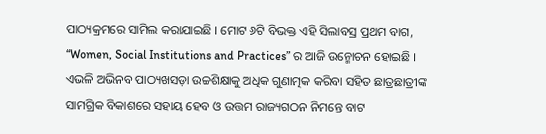ପାଠ୍ୟକ୍ରମରେ ସାମିଲ କରାଯାଇଛି । ମୋଟ ୬ଟି ବିଭକ୍ତ ଏହି ସିଲାବସ୍ର ପ୍ରଥମ ବାଗ, “Women, Social Institutions and Practices” ର ଆଜି ଉନ୍ମୋଚନ ହୋଇଛି । ଏଭଳି ଅଭିନବ ପାଠ୍ୟଖସଡ଼ା ଉଚ୍ଚଶିକ୍ଷାକୁ ଅଧିକ ଗୁଣାତ୍ମକ କରିବା ସହିତ ଛାତ୍ରଛାତ୍ରୀଙ୍କ ସାମଗ୍ରିକ ବିକାଶରେ ସହାୟ ହେବ ଓ ଉତ୍ତମ ରାଜ୍ୟଗଠନ ନିମନ୍ତେ ବାଟ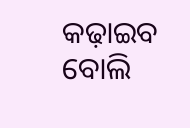କଢ଼ାଇବ ବୋଲି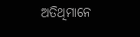ଅତିଥିମାନେ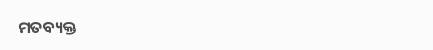ମତବ୍ୟକ୍ତ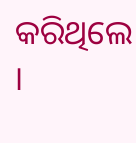କରିଥିଲେ ।